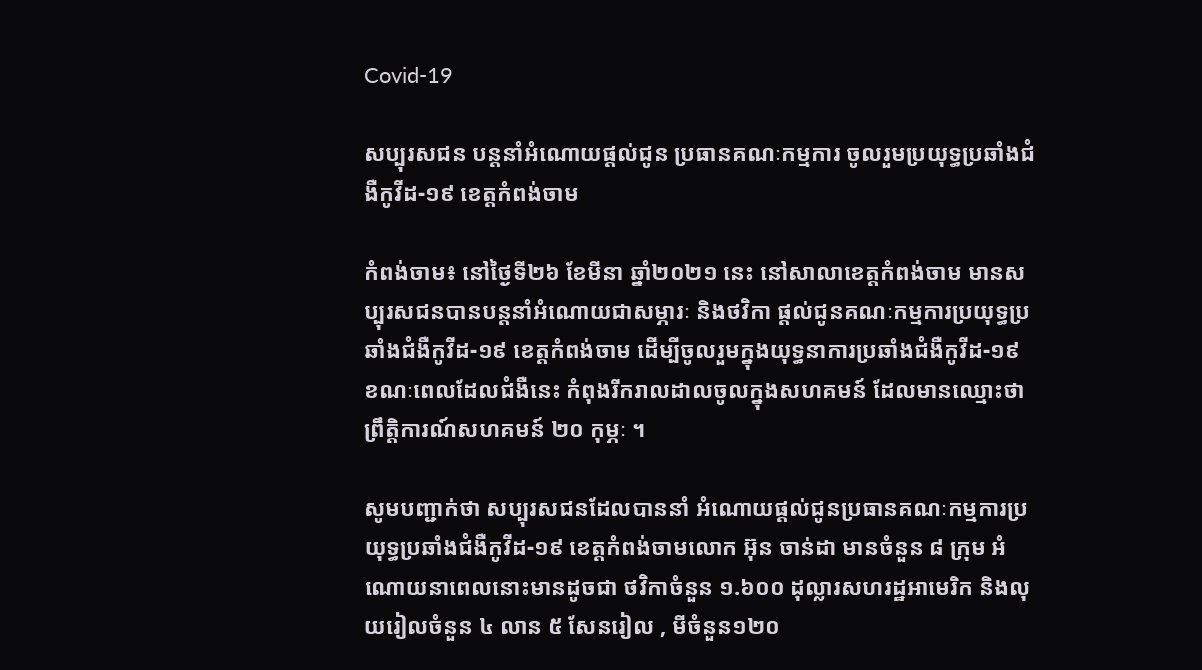Covid-19

សប្បុរសជន បន្តនាំអំណោយផ្ដល់ជូន ប្រធានគណៈកម្មការ ចូលរួមប្រយុទ្ធប្រឆាំងជំងឺកូវីដ-១៩ ខេត្តកំពង់ចាម

កំពង់ចាម៖ នៅថ្ងៃទី២៦ ខែមីនា ឆ្នាំ២០២១ នេះ នៅសាលាខេត្តកំពង់ចាម មានសប្បុរសជនបានបន្តនាំអំណោយជាសម្ភារៈ និងថវិកា ផ្ដល់ជូនគណៈកម្មការប្រយុទ្ធប្រឆាំងជំងឺកូវីដ-១៩ ខេត្តកំពង់ចាម ដើម្បីចូលរួមក្នុងយុទ្ធនាការប្រឆាំងជំងឺកូវីដ-១៩ ខណៈពេលដែលជំងឺនេះ កំពុងរីករាលដាលចូលក្នុងសហគមន៍ ដែលមានឈ្មោះថា ព្រឹត្តិការណ៍សហគមន៍ ២០ កុម្ភៈ ។

សូមបញ្ជាក់ថា សប្បុរសជនដែលបាននាំ អំណោយផ្ដល់ជូនប្រធានគណៈកម្មការប្រយុទ្ធប្រឆាំងជំងឺកូវីដ-១៩ ខេត្តកំពង់ចាមលោក អ៊ុន ចាន់ដា មានចំនួន ៨ ក្រុម អំណោយនាពេលនោះមានដូចជា ថវិកាចំនួន ១.៦០០ ដុល្លារសហរដ្ឋអាមេរិក និងលុយរៀលចំនួន ៤ លាន ៥ សែនរៀល , មីចំនួន១២០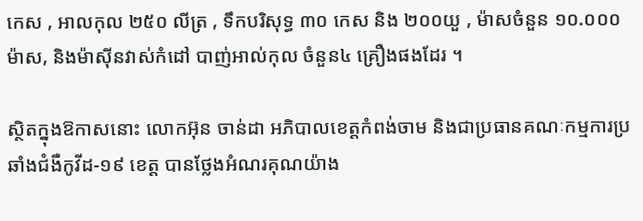កេស , អាលកុល ២៥០ លីត្រ , ទឹកបរិសុទ្ធ ៣០ កេស និង ២០០យួ , ម៉ាសចំនួន ១០.០០០ ម៉ាស, និងម៉ាស៊ីនវាស់កំដៅ បាញ់អាល់កុល ចំនួន៤ គ្រឿងផងដែរ ។

ស្ថិតក្នុងឱកាសនោះ លោកអ៊ុន ចាន់ដា អភិបាលខេត្តកំពង់ចាម និងជាប្រធានគណៈកម្មការប្រឆាំងជំងឺកូវីដ-១៩ ខេត្ត បានថ្លែងអំណរគុណយ៉ាង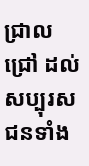ជ្រាលជ្រៅ ដល់សប្បុរសជនទាំង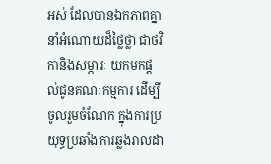អស់ ដែលបានឯកភាពគ្នា នាំអំណោយដ៏ថ្លៃថ្លា ជាថវិកានិងសម្ភារៈ យកមកផ្ដល់ជូនគណៈកម្មការ ដើម្បីចូលរួមចំណែក ក្នុងការប្រយុទ្ធប្រឆាំងការឆ្លងរាលដា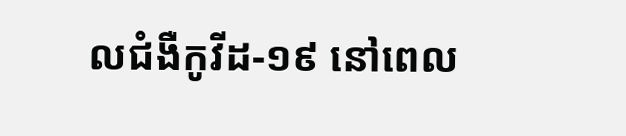លជំងឺកូវីដ-១៩ នៅពេល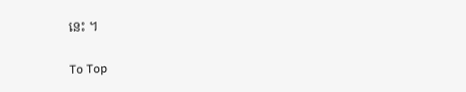នេះ ។

To Top